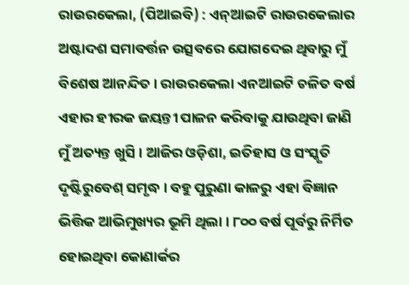ରାଉରକେଲା, (ପିଆଇବି) : ଏନ୍ଆଇଟି ରାଉରକେଲାର ଅଷ୍ଟାଦଶ ସମାବର୍ତ୍ତନ ଉତ୍ସବରେ ଯୋଗଦେଇ ଥିବାରୁ ମୁଁ ବିଶେଷ ଆନନ୍ଦିତ । ରାଉରକେଲା ଏନଆଇଟି ଚଳିତ ବର୍ଷ ଏହାର ହୀରକ ଜୟନ୍ତୀ ପାଳନ କରିବାକୁ ଯାଉଥିବା ଜାଣି ମୁଁ ଅତ୍ୟନ୍ତ ଖୁସି । ଆଜିର ଓଡ଼ିଶା, ଇତିହାସ ଓ ସଂସ୍କୃତି ଦୃଷ୍ଟିରୁବେଶ୍ ସମୃଦ୍ଧ । ବହୁ ପୁରୁଣା କାଳରୁ ଏହା ବିଜ୍ଞାନ ଭିତ୍ତିକ ଆଭିମୁଖ୍ୟର ଭୂମି ଥିଲା । ୮୦୦ ବର୍ଷ ପୂର୍ବରୁ ନିର୍ମିତ ହୋଇଥିବା କୋଣାର୍କର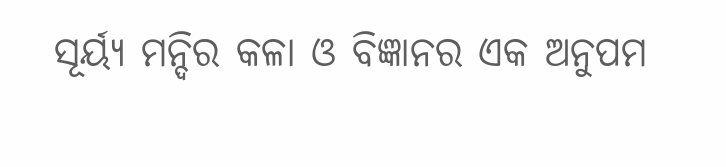ସୂର୍ୟ୍ୟ ମନ୍ଦିର କଳା ଓ ବିଜ୍ଞାନର ଏକ ଅନୁପମ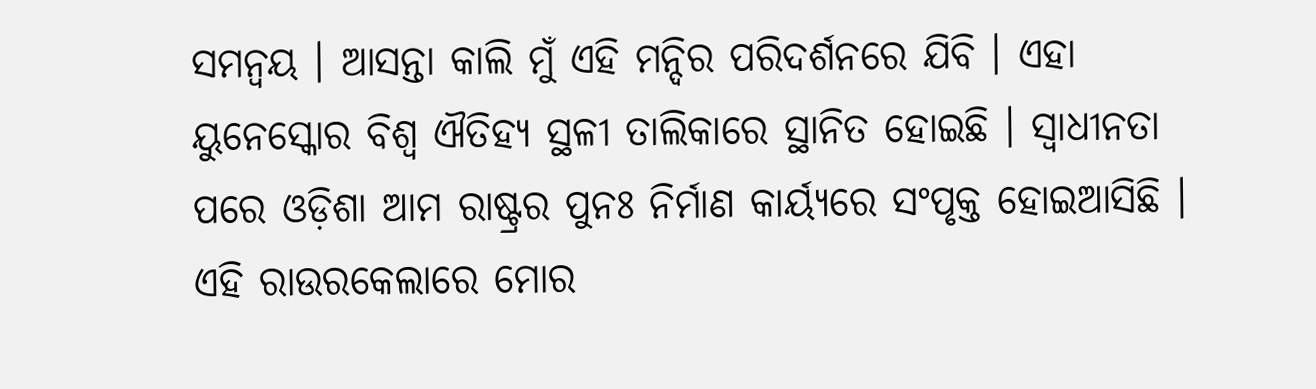ସମନ୍ୱୟ । ଆସନ୍ତା କାଲି ମୁଁ ଏହି ମନ୍ଦିର ପରିଦର୍ଶନରେ ଯିବି । ଏହା ୟୁନେସ୍କୋର ବିଶ୍ୱ ଐତିହ୍ୟ ସ୍ଥଳୀ ତାଲିକାରେ ସ୍ଥାନିତ ହୋଇଛି । ସ୍ୱାଧୀନତା ପରେ ଓଡ଼ିଶା ଆମ ରାଷ୍ଟ୍ରର ପୁନଃ ନିର୍ମାଣ କାର୍ୟ୍ୟରେ ସଂପୃକ୍ତ ହୋଇଆସିଛି । ଏହି ରାଉରକେଲାରେ ମୋର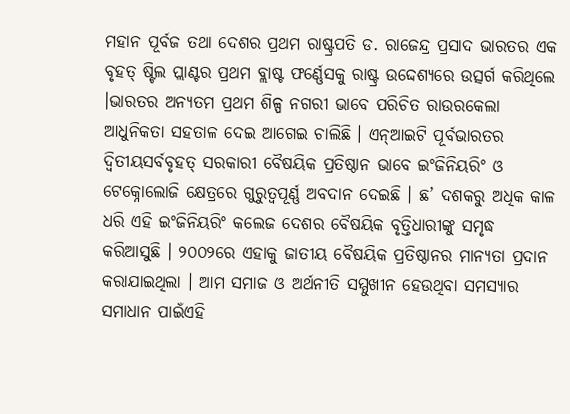ମହାନ ପୂର୍ବଜ ତଥା ଦେଶର ପ୍ରଥମ ରାଷ୍ଟ୍ରପତି ଡ. ରାଜେନ୍ଦ୍ର ପ୍ରସାଦ ଭାରତର ଏକ ବୃହତ୍ ଷ୍ଟିଲ ପ୍ଲାଣ୍ଟର ପ୍ରଥମ ବ୍ଲାଷ୍ଟ ଫର୍ଣ୍ଣେସକୁ ରାଷ୍ଟ୍ର ଉଦ୍ଦେଶ୍ୟରେ ଉତ୍ସର୍ଗ କରିଥିଲେ ।ଭାରତର ଅନ୍ୟତମ ପ୍ରଥମ ଶିଳ୍ପ ନଗରୀ ଭାବେ ପରିଚିତ ରାଉରକେଲା ଆଧୁନିକତା ସହତାଳ ଦେଇ ଆଗେଇ ଚାଲିଛି । ଏନ୍ଆଇଟି ପୂର୍ବଭାରତର ଦ୍ୱିତୀୟସର୍ବବୃହତ୍ ସରକାରୀ ବୈଷୟିକ ପ୍ରତିଷ୍ଠାନ ଭାବେ ଇଂଜିନିୟରିଂ ଓ ଟେକ୍ନୋଲୋଜି କ୍ଷେତ୍ରରେ ଗୁରୁତ୍ୱପୂର୍ଣ୍ଣ ଅବଦାନ ଦେଇଛି । ଛ’ ଦଶକରୁ ଅଧିକ କାଳ ଧରି ଏହି ଇଂଜିନିୟରିଂ କଲେଜ ଦେଶର ବୈଷୟିକ ବୃତ୍ତିଧାରୀଙ୍କୁ ସମୃଦ୍ଧ କରିଆସୁଛି । ୨୦୦୨ରେ ଏହାକୁ ଜାତୀୟ ବୈଷୟିକ ପ୍ରତିଷ୍ଠାନର ମାନ୍ୟତା ପ୍ରଦାନ କରାଯାଇଥିଲା । ଆମ ସମାଜ ଓ ଅର୍ଥନୀତି ସମ୍ମୁଖୀନ ହେଉଥିବା ସମସ୍ୟାର ସମାଧାନ ପାଇଁଏହି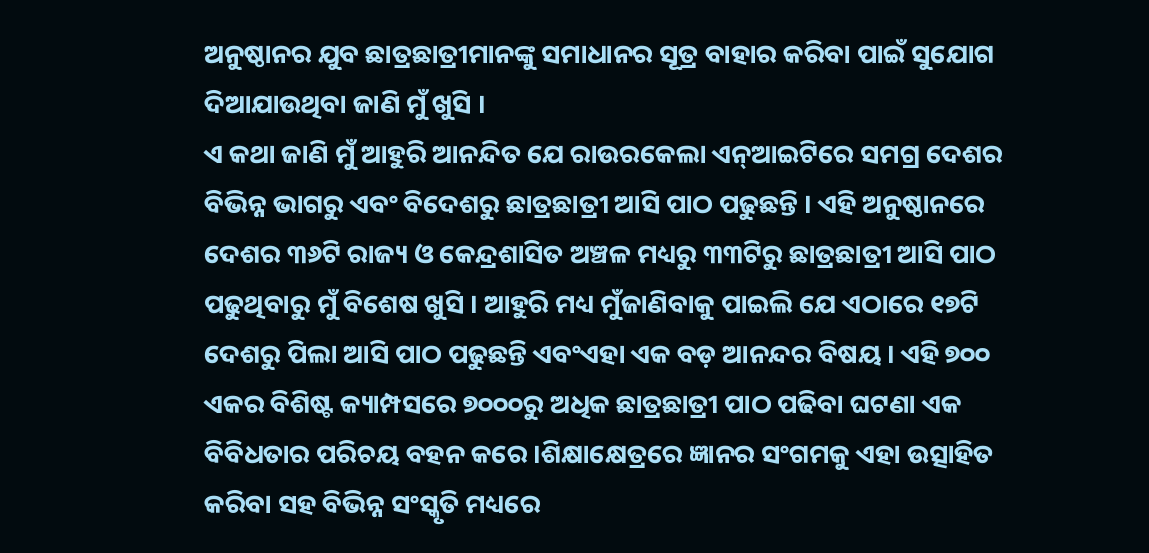ଅନୁଷ୍ଠାନର ଯୁବ ଛାତ୍ରଛାତ୍ରୀମାନଙ୍କୁ ସମାଧାନର ସୂତ୍ର ବାହାର କରିବା ପାଇଁ ସୁଯୋଗ ଦିଆଯାଉଥିବା ଜାଣି ମୁଁ ଖୁସି ।
ଏ କଥା ଜାଣି ମୁଁ ଆହୁରି ଆନନ୍ଦିତ ଯେ ରାଉରକେଲା ଏନ୍ଆଇଟିରେ ସମଗ୍ର ଦେଶର ବିଭିନ୍ନ ଭାଗରୁ ଏବଂ ବିଦେଶରୁ ଛାତ୍ରଛାତ୍ରୀ ଆସି ପାଠ ପଢୁଛନ୍ତି । ଏହି ଅନୁଷ୍ଠାନରେ ଦେଶର ୩୬ଟି ରାଜ୍ୟ ଓ କେନ୍ଦ୍ରଶାସିତ ଅଞ୍ଚଳ ମଧ୍ୟରୁ ୩୩ଟିରୁ ଛାତ୍ରଛାତ୍ରୀ ଆସି ପାଠ ପଢୁଥିବାରୁ ମୁଁ ବିଶେଷ ଖୁସି । ଆହୁରି ମଧ୍ୟ ମୁଁଜାଣିବାକୁ ପାଇଲି ଯେ ଏଠାରେ ୧୭ଟି ଦେଶରୁ ପିଲା ଆସି ପାଠ ପଢୁଛନ୍ତି ଏବଂଏହା ଏକ ବଡ଼ ଆନନ୍ଦର ବିଷୟ । ଏହି ୭୦୦ ଏକର ବିଶିଷ୍ଟ କ୍ୟାମ୍ପସରେ ୭୦୦୦ରୁ ଅଧିକ ଛାତ୍ରଛାତ୍ରୀ ପାଠ ପଢିବା ଘଟଣା ଏକ ବିବିଧତାର ପରିଚୟ ବହନ କରେ ।ଶିକ୍ଷାକ୍ଷେତ୍ରରେ ଜ୍ଞାନର ସଂଗମକୁ ଏହା ଉତ୍ସାହିତ କରିବା ସହ ବିଭିନ୍ନ ସଂସ୍କୃତି ମଧ୍ୟରେ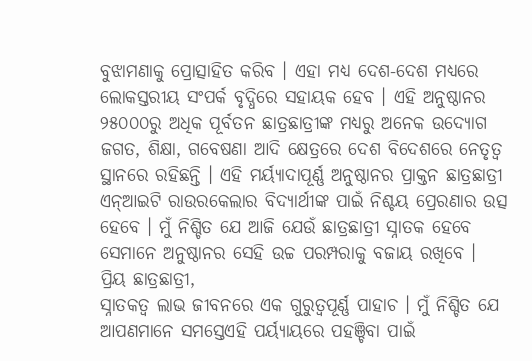ବୁଝାମଣାକୁ ପ୍ରୋତ୍ସାହିତ କରିବ । ଏହା ମଧ୍ୟ ଦେଶ-ଦେଶ ମଧ୍ୟରେ ଲୋକସ୍ତରୀୟ ସଂପର୍କ ବୃଦ୍ଧିରେ ସହାୟକ ହେବ । ଏହି ଅନୁଷ୍ଠାନର ୨୫୦୦୦ରୁ ଅଧିକ ପୂର୍ବତନ ଛାତ୍ରଛାତ୍ରୀଙ୍କ ମଧ୍ୟରୁ ଅନେକ ଉଦ୍ୟୋଗ ଜଗତ, ଶିକ୍ଷା, ଗବେଷଣା ଆଦି କ୍ଷେତ୍ରରେ ଦେଶ ବିଦେଶରେ ନେତୃତ୍ୱ ସ୍ଥାନରେ ରହିଛନ୍ତି । ଏହି ମର୍ୟ୍ୟାଦାପୂର୍ଣ୍ଣ ଅନୁଷ୍ଠାନର ପ୍ରାକ୍ତନ ଛାତ୍ରଛାତ୍ରୀ ଏନ୍ଆଇଟି ରାଉରକେଲାର ବିଦ୍ୟାର୍ଥୀଙ୍କ ପାଇଁ ନିଶ୍ଚୟ ପ୍ରେରଣାର ଉତ୍ସ ହେବେ । ମୁଁ ନିଶ୍ଚିତ ଯେ ଆଜି ଯେଉଁ ଛାତ୍ରଛାତ୍ରୀ ସ୍ନାତକ ହେବେ ସେମାନେ ଅନୁଷ୍ଠାନର ସେହି ଉଚ୍ଚ ପରମ୍ପରାକୁ ବଜାୟ ରଖିବେ ।
ପ୍ରିୟ ଛାତ୍ରଛାତ୍ରୀ,
ସ୍ନାତକତ୍ୱ ଲାଭ ଜୀବନରେ ଏକ ଗୁରୁତ୍ୱପୂର୍ଣ୍ଣ ପାହାଚ । ମୁଁ ନିଶ୍ଚିତ ଯେ ଆପଣମାନେ ସମସ୍ତେଏହି ପର୍ୟ୍ୟାୟରେ ପହଞ୍ଚିବା ପାଇଁ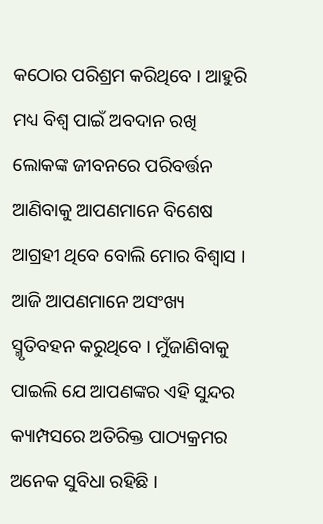କଠୋର ପରିଶ୍ରମ କରିଥିବେ । ଆହୁରି ମଧ୍ୟ ବିଶ୍ୱ ପାଇଁ ଅବଦାନ ରଖି ଲୋକଙ୍କ ଜୀବନରେ ପରିବର୍ତ୍ତନ ଆଣିବାକୁ ଆପଣମାନେ ବିଶେଷ ଆଗ୍ରହୀ ଥିବେ ବୋଲି ମୋର ବିଶ୍ୱାସ । ଆଜି ଆପଣମାନେ ଅସଂଖ୍ୟ ସ୍ମୃତିବହନ କରୁଥିବେ । ମୁଁଜାଣିବାକୁ ପାଇଲି ଯେ ଆପଣଙ୍କର ଏହି ସୁନ୍ଦର କ୍ୟାମ୍ପସରେ ଅତିରିକ୍ତ ପାଠ୍ୟକ୍ରମର ଅନେକ ସୁବିଧା ରହିଛି ।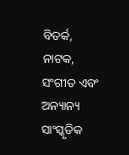ବିତର୍କ, ନାଟକ, ସଂଗୀତ ଏବଂ ଅନ୍ୟାନ୍ୟ ସାଂସ୍କୃତିକ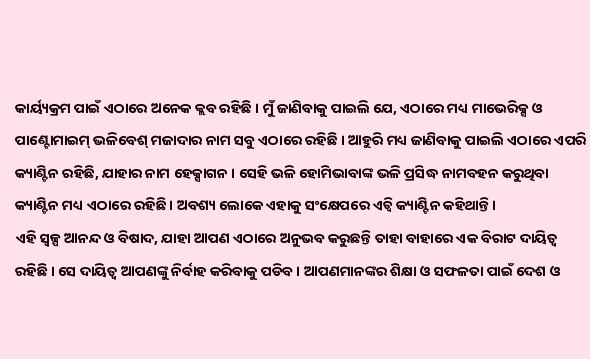କାର୍ୟ୍ୟକ୍ରମ ପାଇଁ ଏଠାରେ ଅନେକ କ୍ଲବ ରହିଛି । ମୁଁ ଜାଣିବାକୁ ପାଇଲି ଯେ, ଏଠାରେ ମଧ୍ୟ ମାଭେରିକ୍ସ ଓ ପାଣ୍ଟୋମାଇମ୍ ଭଳିବେଶ୍ ମଜାଦାର ନାମ ସବୁ ଏଠାରେ ରହିଛି । ଆହୁରି ମଧ୍ୟ ଜାଣିବାକୁ ପାଇଲି ଏଠାରେ ଏପରି କ୍ୟାଣ୍ଟିନ ରହିଛି, ଯାହାର ନାମ ହେକ୍ସାଗନ । ସେହି ଭଳି ହୋମିଭାବାଙ୍କ ଭଳି ପ୍ରସିଦ୍ଧ ନାମବହନ କରୁଥିବା କ୍ୟାଣ୍ଟିନ ମଧ୍ୟ ଏଠାରେ ରହିଛି । ଅବଶ୍ୟ ଲୋକେ ଏହାକୁ ସଂକ୍ଷେପରେ ଏଚ୍ବି କ୍ୟାଣ୍ଟିନ କହିଥାନ୍ତି ।
ଏହି ସ୍ୱଳ୍ପ ଆନନ୍ଦ ଓ ବିଷାଦ, ଯାହା ଆପଣ ଏଠାରେ ଅନୁଭବ କରୁଛନ୍ତି ତାହା ବାହାରେ ଏକ ବିରାଟ ଦାୟିତ୍ୱ ରହିଛି । ସେ ଦାୟିତ୍ୱ ଆପଣଙ୍କୁ ନିର୍ବାହ କରିବାକୁ ପଡିବ । ଆପଣମାନଙ୍କର ଶିକ୍ଷା ଓ ସଫଳତା ପାଇଁ ଦେଶ ଓ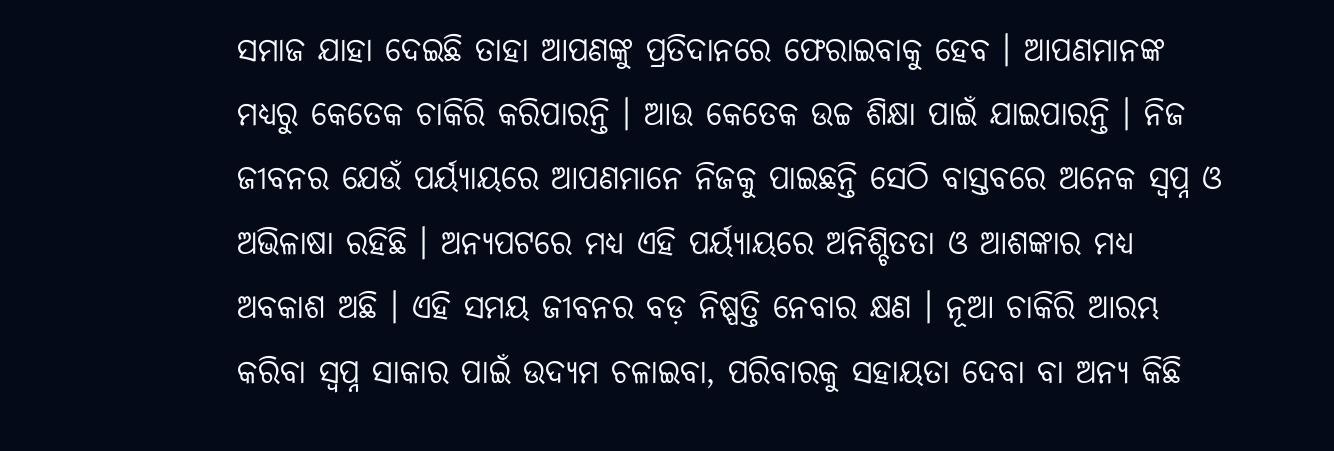ସମାଜ ଯାହା ଦେଇଛି ତାହା ଆପଣଙ୍କୁ ପ୍ରତିଦାନରେ ଫେରାଇବାକୁ ହେବ । ଆପଣମାନଙ୍କ ମଧ୍ୟରୁ କେତେକ ଚାକିରି କରିପାରନ୍ତି । ଆଉ କେତେକ ଉଚ୍ଚ ଶିକ୍ଷା ପାଇଁ ଯାଇପାରନ୍ତି । ନିଜ ଜୀବନର ଯେଉଁ ପର୍ୟ୍ୟାୟରେ ଆପଣମାନେ ନିଜକୁ ପାଇଛନ୍ତି ସେଠି ବାସ୍ତବରେ ଅନେକ ସ୍ୱପ୍ନ ଓ ଅଭିଳାଷା ରହିଛି । ଅନ୍ୟପଟରେ ମଧ୍ୟ ଏହି ପର୍ୟ୍ୟାୟରେ ଅନିଶ୍ଚିତତା ଓ ଆଶଙ୍କାର ମଧ୍ୟ ଅବକାଶ ଅଛି । ଏହି ସମୟ ଜୀବନର ବଡ଼ ନିଷ୍ପତ୍ତି ନେବାର କ୍ଷଣ । ନୂଆ ଚାକିରି ଆରମ୍ଭ କରିବା ସ୍ୱପ୍ନ ସାକାର ପାଇଁ ଉଦ୍ୟମ ଚଳାଇବା, ପରିବାରକୁ ସହାୟତା ଦେବା ବା ଅନ୍ୟ କିଛି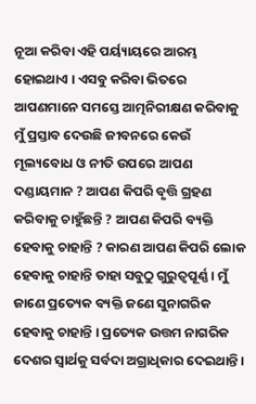ନୂଆ କରିବା ଏହି ପର୍ୟ୍ୟାୟରେ ଆରମ୍ଭ ହୋଇଥାଏ । ଏସବୁ କରିବା ଭିତରେ ଆପଣମାନେ ସମସ୍ତେ ଆତ୍ମନିରୀକ୍ଷଣ କରିବାକୁ ମୁଁ ପ୍ରସ୍ତାବ ଦେଉଛି ଜୀବନରେ କେଉଁ ମୂଲ୍ୟବୋଧ ଓ ନୀତି ଉପରେ ଆପଣ ଦଣ୍ଡାୟମାନ ? ଆପଣ କିପରି ବୃତ୍ତି ଗ୍ରହଣ କରିବାକୁ ଚାହୁଁଛନ୍ତି ? ଆପଣ କିପରି ବ୍ୟକ୍ତି ହେବାକୁ ଚାହାନ୍ତି ? କାରଣ ଆପଣ କିପରି ଲୋକ ହେବାକୁ ଚାହାନ୍ତି ତାହା ସବୁଠୁ ଗୁରୁତ୍ୱପୂର୍ଣ୍ଣ । ମୁଁ ଜାଣେ ପ୍ରତ୍ୟେକ ବ୍ୟକ୍ତି ଜଣେ ସୁନାଗରିକ ହେବାକୁ ଚାହାନ୍ତି । ପ୍ରତ୍ୟେକ ଉତ୍ତମ ନାଗରିକ ଦେଶର ସ୍ୱାର୍ଥକୁ ସର୍ବଦା ଅଗ୍ରାଧିକାର ଦେଇଥାନ୍ତି ।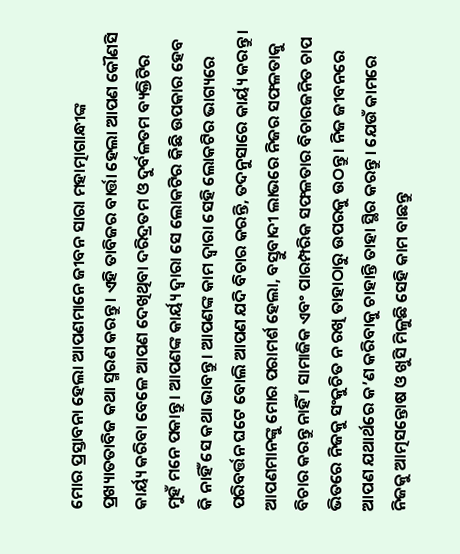ମୋର ପ୍ରସ୍ତାବନା ହେଲା ଆପଣମାନେ ଜୀବନ ସାରା ମହାତ୍ମାଗାନ୍ଧୀଙ୍କ ପ୍ରଖ୍ୟାତତାବିଜ କଥା ସ୍ମରଣ କରନ୍ତୁ । ଏହି ତାବିଜର ବାର୍ତ୍ତା ହେଲା ଆପଣ କୌଣସି କାର୍ୟ୍ୟ କରିବା ବେଳେ ଆପଣ ଦେଖିଥିବା ଦରିଦ୍ରତମ ଓ ଦୁର୍ବଳତମ ବ୍ୟକ୍ତିଟିର ମୁହଁ ମନେ ପକାନ୍ତୁ । ଆପଣଙ୍କ କାର୍ୟ୍ୟ ଦ୍ୱାରା ସେ ଲୋକଟିର କିଛି ଉପକାର ହେବ କି ନାହିଁ ସେ କଥା ଭାବନ୍ତୁ । ଆପଣଙ୍କ କାମ ଦ୍ୱାରା ସେହି ଲୋକଟିର ଭାଗ୍ୟରେ ପରିବର୍ତ୍ତନ ଘଟେ ବୋଲି ଆପଣ ଯଦି ବିଚାର କରନ୍ତି, ତଦନୁସାରେ କାର୍ୟ୍ୟ କରନ୍ତୁ । ଆପଣମାନଙ୍କୁ ମୋର ପରାମର୍ଶ ହେଲା, ବସ୍ତୁବାଦୀ ଲାଭରେ ନିଜର ସଫଳତାକୁ ବିଚାର କରନ୍ତୁ ନାହିଁ । ସାମାଜିକ ଏବଂ ପାରମ୍ପରିକ ସଫଳତାର ବିଚାରଜନିତ ଚାପ ଭିତରେ ନିଜକୁ ସଂକୁଚିତ ନ ରଖି ତାହାଠାରୁ ଉପରକୁ ଉଠନ୍ତୁ । ନିଜ ଜୀବନରେ ଆପଣ ଯଥାର୍ଥରେ କ’ଣ କରିବାକୁ ଚାହାନ୍ତି ତାହା ସ୍ଥିର କରନ୍ତୁ । ଯେଉଁ କାମରେ ନିଜକୁ ଆତ୍ମସନ୍ତୋଷ ଓ ଖୁସି ମିଳୁଛି ସେହି କାମ ବାଛନ୍ତୁ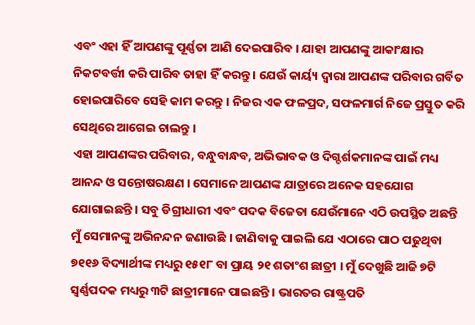ଏବଂ ଏହା ହିଁ ଆପଣଙ୍କୁ ପୂର୍ଣ୍ଣତା ଆଣି ଦେଇପାରିବ । ଯାହା ଆପଣଙ୍କୁ ଆକାଂକ୍ଷାର ନିକଟବର୍ତ୍ତୀ କରି ପାରିବ ତାହା ହିଁ କରନ୍ତୁ । ଯେଉଁ କାର୍ୟ୍ୟ ଦ୍ୱାରା ଆପଣଙ୍କ ପରିବାର ଗର୍ବିତ ହୋଇପାରିବେ ସେହି କାମ କରନ୍ତୁ । ନିଜର ଏକ ଫଳପ୍ରଦ, ସଫଳମାର୍ଗ ନିଜେ ପ୍ରସ୍ତୁତ କରି ସେଥିରେ ଆଗେଇ ଚାଲନ୍ତୁ ।
ଏହା ଆପଣଙ୍କର ପରିବାର, ବନ୍ଧୁବାନ୍ଧବ, ଅଭିଭାବକ ଓ ଦିଗ୍ଦର୍ଶକମାନଙ୍କ ପାଇଁ ମଧ୍ୟ ଆନନ୍ଦ ଓ ସନ୍ତୋଷରକ୍ଷଣ । ସେମାନେ ଆପଣଙ୍କ ଯାତ୍ରାରେ ଅନେକ ସହଯୋଗ ଯୋଗାଇଛନ୍ତି । ସବୁ ଡିଗ୍ରୀଧାରୀ ଏବଂ ପଦକ ବିଜେତା ଯେଉଁମାନେ ଏଠି ଉପସ୍ଥିତ ଅଛନ୍ତି ମୁଁ ସେମାନଙ୍କୁ ଅଭିନନ୍ଦନ ଜଣାଉଛି । ଜାଣିବାକୁ ପାଇଲି ଯେ ଏଠାରେ ପାଠ ପଢୁଥିବା ୭୧୧୬ ବିଦ୍ୟାର୍ଥୀଙ୍କ ମଧ୍ୟରୁ ୧୫୧୮ ବା ପ୍ରାୟ ୨୧ ଶତାଂଶ ଛାତ୍ରୀ । ମୁଁ ଦେଖୁଛି ଆଜି ୭ଟି ସ୍ୱର୍ଣ୍ଣପଦକ ମଧ୍ୟରୁ ୩ଟି ଛାତ୍ରୀମାନେ ପାଇଛନ୍ତି । ଭାରତର ରାଷ୍ଟ୍ରପତି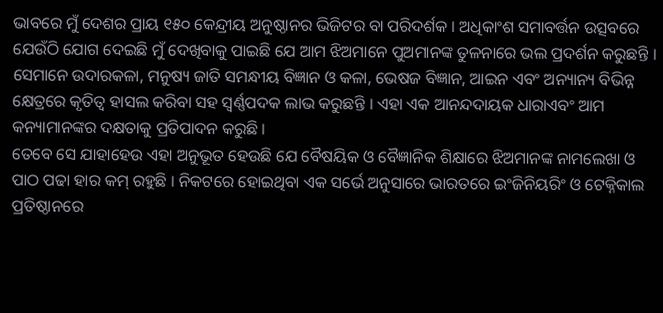ଭାବରେ ମୁଁ ଦେଶର ପ୍ରାୟ ୧୫୦ କେନ୍ଦ୍ରୀୟ ଅନୁଷ୍ଠାନର ଭିଜିଟର ବା ପରିଦର୍ଶକ । ଅଧିକାଂଶ ସମାବର୍ତ୍ତନ ଉତ୍ସବରେ ଯେଉଁଠି ଯୋଗ ଦେଇଛି ମୁଁ ଦେଖିବାକୁ ପାଇଛି ଯେ ଆମ ଝିଅମାନେ ପୁଅମାନଙ୍କ ତୁଳନାରେ ଭଲ ପ୍ରଦର୍ଶନ କରୁଛନ୍ତି । ସେମାନେ ଉଦାରକଳା, ମନୁଷ୍ୟ ଜାତି ସମନ୍ଧୀୟ ବିଜ୍ଞାନ ଓ କଳା, ଭେଷଜ ବିଜ୍ଞାନ, ଆଇନ ଏବଂ ଅନ୍ୟାନ୍ୟ ବିଭିନ୍ନ କ୍ଷେତ୍ରରେ କୃତିତ୍ୱ ହାସଲ କରିବା ସହ ସ୍ୱର୍ଣ୍ଣପଦକ ଲାଭ କରୁଛନ୍ତି । ଏହା ଏକ ଆନନ୍ଦଦାୟକ ଧାରାଏବଂ ଆମ କନ୍ୟାମାନଙ୍କର ଦକ୍ଷତାକୁ ପ୍ରତିପାଦନ କରୁଛି ।
ତେବେ ସେ ଯାହାହେଉ ଏହା ଅନୁଭୂତ ହେଉଛି ଯେ ବୈଷୟିକ ଓ ବୈଜ୍ଞାନିକ ଶିକ୍ଷାରେ ଝିଅମାନଙ୍କ ନାମଲେଖା ଓ ପାଠ ପଢା ହାର କମ୍ ରହୁଛି । ନିକଟରେ ହୋଇଥିବା ଏକ ସର୍ଭେ ଅନୁସାରେ ଭାରତରେ ଇଂଜିନିୟରିଂ ଓ ଟେକ୍ନିକାଲ ପ୍ରତିଷ୍ଠାନରେ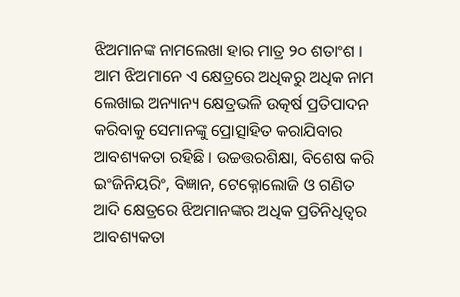ଝିଅମାନଙ୍କ ନାମଲେଖା ହାର ମାତ୍ର ୨୦ ଶତାଂଶ । ଆମ ଝିଅମାନେ ଏ କ୍ଷେତ୍ରରେ ଅଧିକରୁ ଅଧିକ ନାମ ଲେଖାଇ ଅନ୍ୟାନ୍ୟ କ୍ଷେତ୍ରଭଳି ଉତ୍କର୍ଷ ପ୍ରତିପାଦନ କରିବାକୁ ସେମାନଙ୍କୁ ପ୍ରୋତ୍ସାହିତ କରାଯିବାର ଆବଶ୍ୟକତା ରହିଛି । ଉଚ୍ଚତ୍ତରଶିକ୍ଷା, ବିଶେଷ କରି ଇଂଜିନିୟରିଂ, ବିଜ୍ଞାନ, ଟେକ୍ନୋଲୋଜି ଓ ଗଣିତ ଆଦି କ୍ଷେତ୍ରରେ ଝିଅମାନଙ୍କର ଅଧିକ ପ୍ରତିନିଧିତ୍ୱର ଆବଶ୍ୟକତା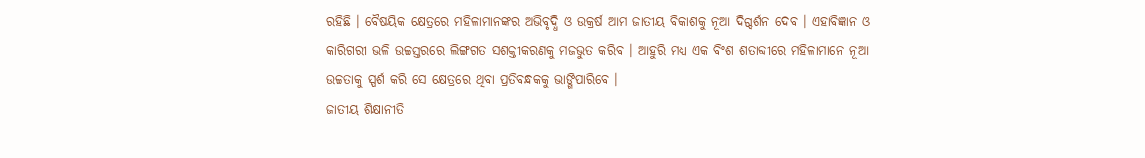ରହିଛି । ବୈଷୟିକ କ୍ଷେତ୍ରରେ ମହିଳାମାନଙ୍କର ଅଭିବୃଦ୍ଧି ଓ ଉକ୍ରର୍ଷ ଆମ ଜାତୀୟ ବିକାଶକୁ ନୂଆ ଦିଗ୍ଦର୍ଶନ ଦେବ । ଏହାବିଜ୍ଞାନ ଓ କାରିଗରୀ ଭଳି ଉଚ୍ଚସ୍ତରରେ ଲିଙ୍ଗଗତ ସଶକ୍ତୀକରଣକୁ ମଜଭୁତ କରିବ । ଆହୁରି ମଧ୍ୟ ଏକ ବିଂଶ ଶତାବ୍ଦୀରେ ମହିଳାମାନେ ନୂଆ ଉଚ୍ଚତାକୁ ସ୍ପର୍ଶ କରି ସେ କ୍ଷେତ୍ରରେ ଥିବା ପ୍ରତିବନ୍ଧକକୁ ଭାଙ୍ଗିପାରିବେ ।
ଜାତୀୟ ଶିକ୍ଷାନୀତି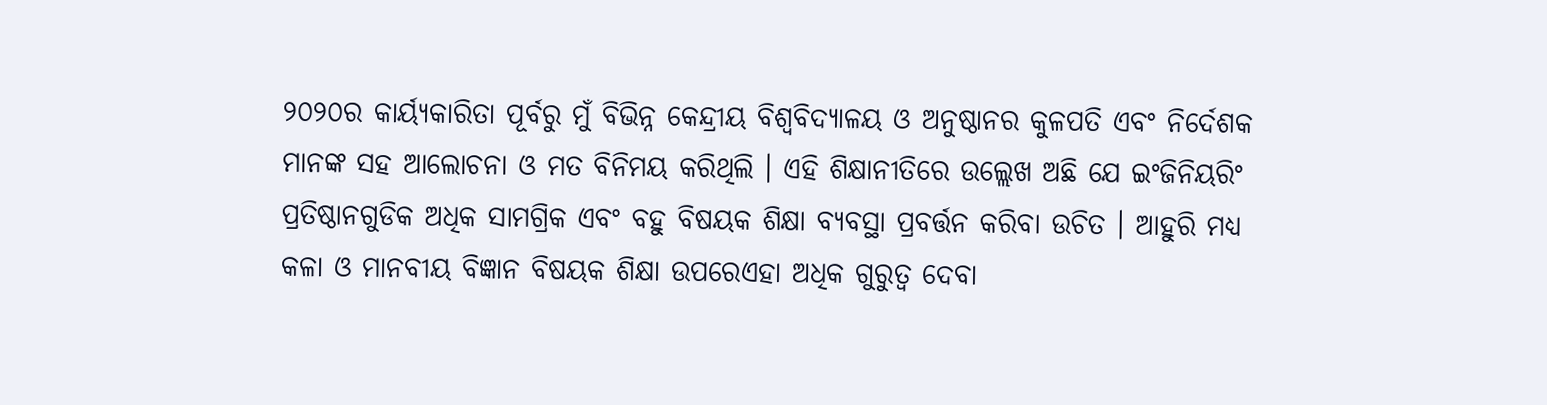୨୦୨୦ର କାର୍ୟ୍ୟକାରିତା ପୂର୍ବରୁ ମୁଁ ବିଭିନ୍ନ କେନ୍ଦ୍ରୀୟ ବିଶ୍ୱବିଦ୍ୟାଳୟ ଓ ଅନୁଷ୍ଠାନର କୁଳପତି ଏବଂ ନିର୍ଦେଶକ ମାନଙ୍କ ସହ ଆଲୋଚନା ଓ ମତ ବିନିମୟ କରିଥିଲି । ଏହି ଶିକ୍ଷାନୀତିରେ ଉଲ୍ଲେଖ ଅଛି ଯେ ଇଂଜିନିୟରିଂ ପ୍ରତିଷ୍ଠାନଗୁଡିକ ଅଧିକ ସାମଗ୍ରିକ ଏବଂ ବହୁ ବିଷୟକ ଶିକ୍ଷା ବ୍ୟବସ୍ଥା ପ୍ରବର୍ତ୍ତନ କରିବା ଉଚିତ । ଆହୁରି ମଧ୍ୟ କଳା ଓ ମାନବୀୟ ବିଜ୍ଞାନ ବିଷୟକ ଶିକ୍ଷା ଉପରେଏହା ଅଧିକ ଗୁରୁତ୍ୱ ଦେବା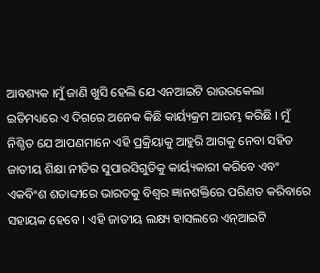ଆବଶ୍ୟକ ।ମୁଁ ଜାଣି ଖୁସି ହେଲି ଯେ ଏନଆଇଟି ରାଉରକେଲା ଇତିମଧ୍ୟରେ ଏ ଦିଗରେ ଅନେକ କିଛି କାର୍ୟ୍ୟକ୍ରମ ଆରମ୍ଭ କରିଛି । ମୁଁ ନିଶ୍ଚିତ ଯେ ଆପଣମାନେ ଏହି ପ୍ରକ୍ରିୟାକୁ ଆହୁରି ଆଗକୁ ନେବା ସହିତ ଜାତୀୟ ଶିକ୍ଷା ନୀତିର ସୁପାରସିଗୁଡିକୁ କାର୍ୟ୍ୟକାରୀ କରିବେ ଏବଂ ଏକବିଂଶ ଶତାବ୍ଦୀରେ ଭାରତକୁ ବିଶ୍ୱର ଜ୍ଞାନଶକ୍ତିରେ ପରିଣତ କରିବାରେ ସହାୟକ ହେବେ । ଏହି ଜାତୀୟ ଲକ୍ଷ୍ୟ ହାସଲରେ ଏନ୍ଆଇଟି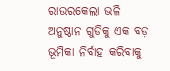ରାଉରକେଲା ଭଳି ଅନୁଷ୍ଠାନ ଗୁଡିକୁ ଏକ ବଡ଼ ଭୂମିକା ନିର୍ବାହ କରିବାକୁ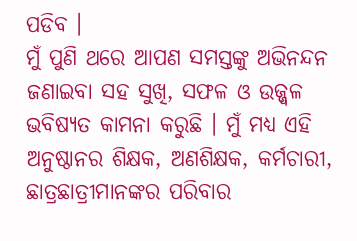ପଡିବ ।
ମୁଁ ପୁଣି ଥରେ ଆପଣ ସମସ୍ତଙ୍କୁ ଅଭିନନ୍ଦନ ଜଣାଇବା ସହ ସୁଖି, ସଫଳ ଓ ଉଜ୍ଜ୍ୱଳ ଭବିଷ୍ୟତ କାମନା କରୁଛି । ମୁଁ ମଧ୍ୟ ଏହି ଅନୁଷ୍ଠାନର ଶିକ୍ଷକ, ଅଣଶିକ୍ଷକ, କର୍ମଚାରୀ, ଛାତ୍ରଛାତ୍ରୀମାନଙ୍କର ପରିବାର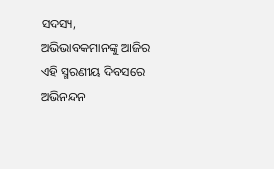ସଦସ୍ୟ, ଅଭିଭାବକମାନଙ୍କୁ ଆଜିର ଏହି ସ୍ମରଣୀୟ ଦିବସରେ ଅଭିନନ୍ଦନ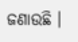ଜଣାଉଛି ।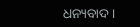ଧନ୍ୟବାଦ ।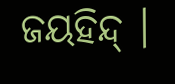ଜୟହିନ୍ଦ୍ ।